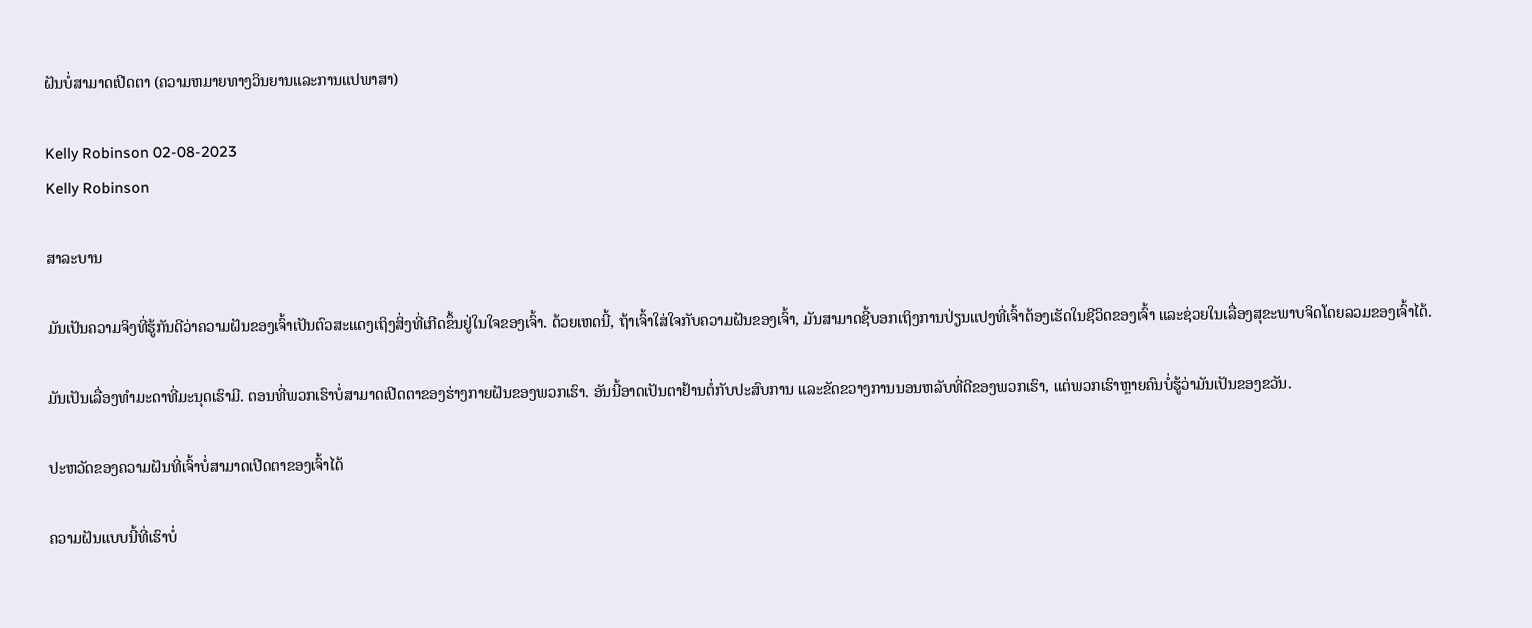ຝັນບໍ່ສາມາດເປີດຕາ (ຄວາມຫມາຍທາງວິນຍານແລະການແປພາສາ)

Kelly Robinson 02-08-2023
Kelly Robinson

ສາລະບານ

ມັນເປັນຄວາມຈິງທີ່ຮູ້ກັນດີວ່າຄວາມຝັນຂອງເຈົ້າເປັນຕົວສະແດງເຖິງສິ່ງທີ່ເກີດຂຶ້ນຢູ່ໃນໃຈຂອງເຈົ້າ. ດ້ວຍເຫດນີ້, ຖ້າເຈົ້າໃສ່ໃຈກັບຄວາມຝັນຂອງເຈົ້າ, ມັນສາມາດຊີ້ບອກເຖິງການປ່ຽນແປງທີ່ເຈົ້າຕ້ອງເຮັດໃນຊີວິດຂອງເຈົ້າ ແລະຊ່ວຍໃນເລື່ອງສຸຂະພາບຈິດໂດຍລວມຂອງເຈົ້າໄດ້.

ມັນເປັນເລື່ອງທຳມະດາທີ່ມະນຸດເຮົາມີ. ຕອນທີ່ພວກເຮົາບໍ່ສາມາດເປີດຕາຂອງຮ່າງກາຍຝັນຂອງພວກເຮົາ. ອັນນີ້ອາດເປັນຕາຢ້ານຕໍ່ກັບປະສົບການ ແລະຂັດຂວາງການນອນຫລັບທີ່ດີຂອງພວກເຮົາ, ແຕ່ພວກເຮົາຫຼາຍຄົນບໍ່ຮູ້ວ່າມັນເປັນຂອງຂວັນ.

ປະຫວັດຂອງຄວາມຝັນທີ່ເຈົ້າບໍ່ສາມາດເປີດຕາຂອງເຈົ້າໄດ້

ຄວາມຝັນແບບນີ້ທີ່ເຮົາບໍ່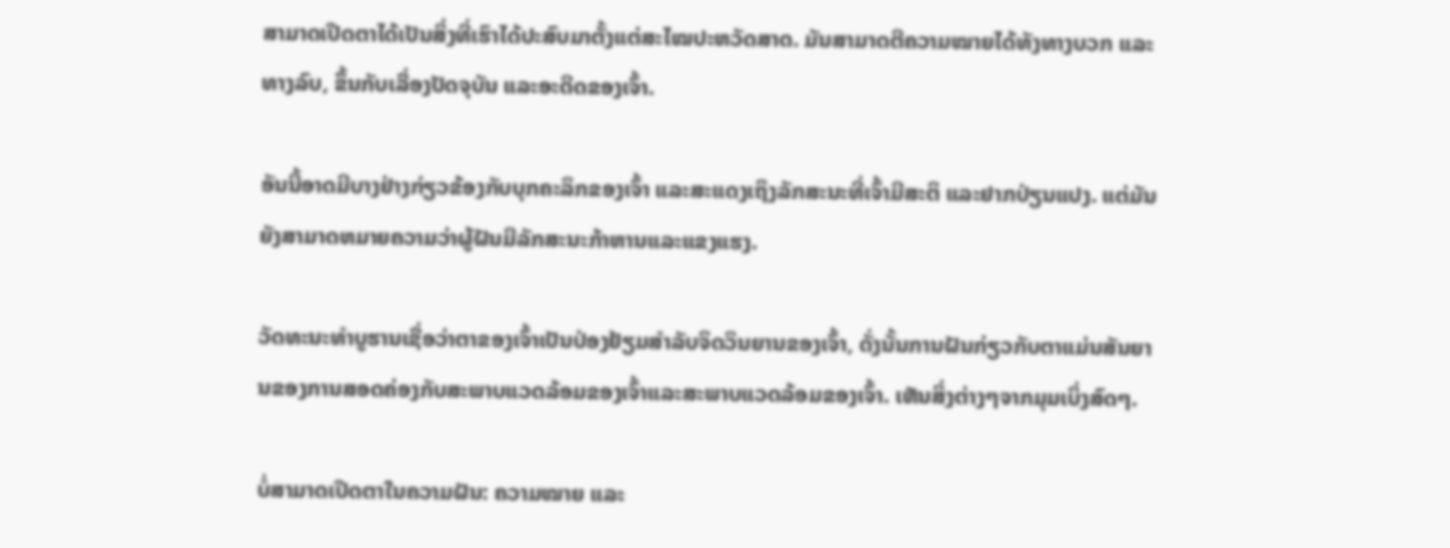ສາມາດເປີດຕາໄດ້ເປັນສິ່ງທີ່ເຮົາໄດ້ປະສົບມາຕັ້ງແຕ່ສະໄໝປະຫວັດສາດ. ມັນສາມາດຕີຄວາມໝາຍໄດ້ທັງທາງບວກ ແລະທາງລົບ, ຂຶ້ນກັບເລື່ອງປັດຈຸບັນ ແລະອະດີດຂອງເຈົ້າ.

ອັນນີ້ອາດມີບາງຢ່າງກ່ຽວຂ້ອງກັບບຸກຄະລິກຂອງເຈົ້າ ແລະສະແດງເຖິງລັກສະນະທີ່ເຈົ້າມີສະຕິ ແລະຢາກປ່ຽນແປງ. ແຕ່ມັນຍັງສາມາດຫມາຍຄວາມວ່າຜູ້ຝັນມີລັກສະນະກ້າຫານແລະແຂງແຮງ.

ວັດທະນະທໍາບູຮານເຊື່ອວ່າຕາຂອງເຈົ້າເປັນປ່ອງຢ້ຽມສໍາລັບຈິດວິນຍານຂອງເຈົ້າ, ດັ່ງນັ້ນການຝັນກ່ຽວກັບຕາແມ່ນສັນຍານຂອງການສອດຄ່ອງກັບສະພາບແວດລ້ອມຂອງເຈົ້າແລະສະພາບແວດລ້ອມຂອງເຈົ້າ. ເຫັນສິ່ງຕ່າງໆຈາກມຸມເບິ່ງສົດໆ.

ບໍ່ສາມາດເປີດຕາໃນຄວາມຝັນ: ຄວາມໝາຍ ແລະ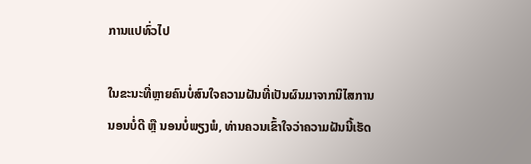ການແປທົ່ວໄປ

ໃນຂະນະທີ່ຫຼາຍຄົນບໍ່ສົນໃຈຄວາມຝັນທີ່ເປັນຜົນມາຈາກນິໄສການນອນບໍ່ດີ ຫຼື ນອນບໍ່ພຽງພໍ, ທ່ານຄວນເຂົ້າໃຈວ່າຄວາມຝັນນີ້ເຮັດ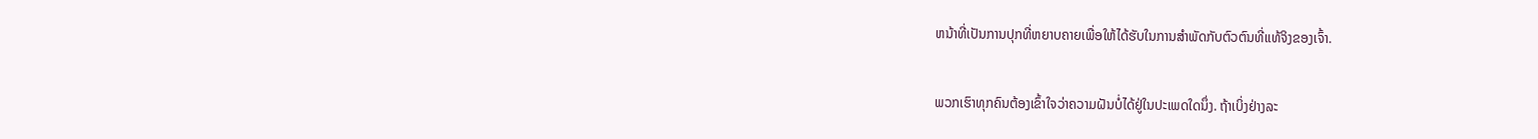ຫນ້າທີ່ເປັນການປຸກທີ່ຫຍາບຄາຍເພື່ອໃຫ້ໄດ້ຮັບໃນການສໍາພັດກັບຕົວຕົນທີ່ແທ້ຈິງຂອງເຈົ້າ.

ພວກເຮົາທຸກຄົນຕ້ອງເຂົ້າໃຈວ່າຄວາມຝັນບໍ່ໄດ້ຢູ່ໃນປະເພດໃດນຶ່ງ. ຖ້າເບິ່ງຢ່າງລະ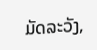ມັດລະວັງ,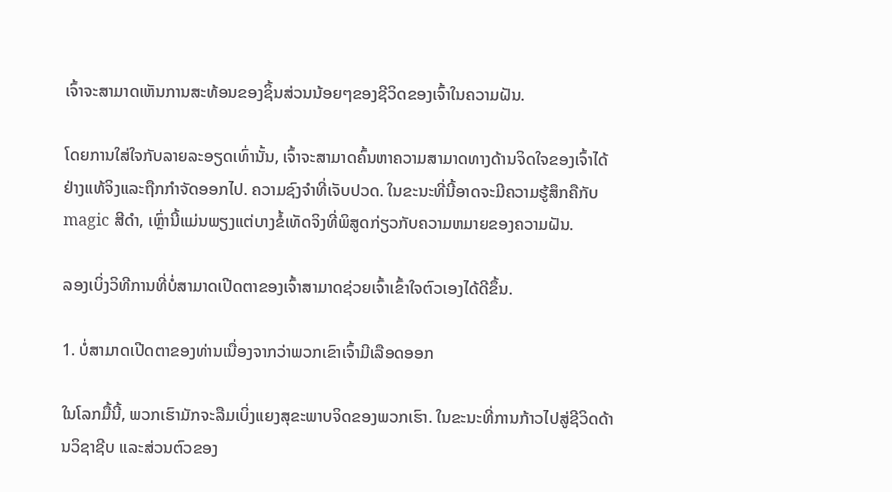ເຈົ້າຈະສາມາດເຫັນການສະທ້ອນຂອງຊິ້ນສ່ວນນ້ອຍໆຂອງຊີວິດຂອງເຈົ້າໃນຄວາມຝັນ.

ໂດຍການໃສ່ໃຈກັບລາຍລະອຽດເທົ່ານັ້ນ, ເຈົ້າຈະສາມາດຄົ້ນຫາຄວາມສາມາດທາງດ້ານຈິດໃຈຂອງເຈົ້າໄດ້ຢ່າງແທ້ຈິງແລະຖືກກໍາຈັດອອກໄປ. ຄວາມຊົງຈໍາທີ່ເຈັບປວດ. ໃນຂະນະທີ່ນີ້ອາດຈະມີຄວາມຮູ້ສຶກຄືກັບ magic ສີດໍາ, ເຫຼົ່ານີ້ແມ່ນພຽງແຕ່ບາງຂໍ້ເທັດຈິງທີ່ພິສູດກ່ຽວກັບຄວາມຫມາຍຂອງຄວາມຝັນ.

ລອງເບິ່ງວິທີການທີ່ບໍ່ສາມາດເປີດຕາຂອງເຈົ້າສາມາດຊ່ວຍເຈົ້າເຂົ້າໃຈຕົວເອງໄດ້ດີຂຶ້ນ.

1. ບໍ່ສາມາດເປີດຕາຂອງທ່ານເນື່ອງຈາກວ່າພວກເຂົາເຈົ້າມີເລືອດອອກ

ໃນໂລກມື້ນີ້, ພວກເຮົາມັກຈະລືມເບິ່ງແຍງສຸຂະພາບຈິດຂອງພວກເຮົາ. ໃນຂະນະທີ່ການກ້າວໄປສູ່ຊີວິດດ້ານວິຊາຊີບ ແລະສ່ວນຕົວຂອງ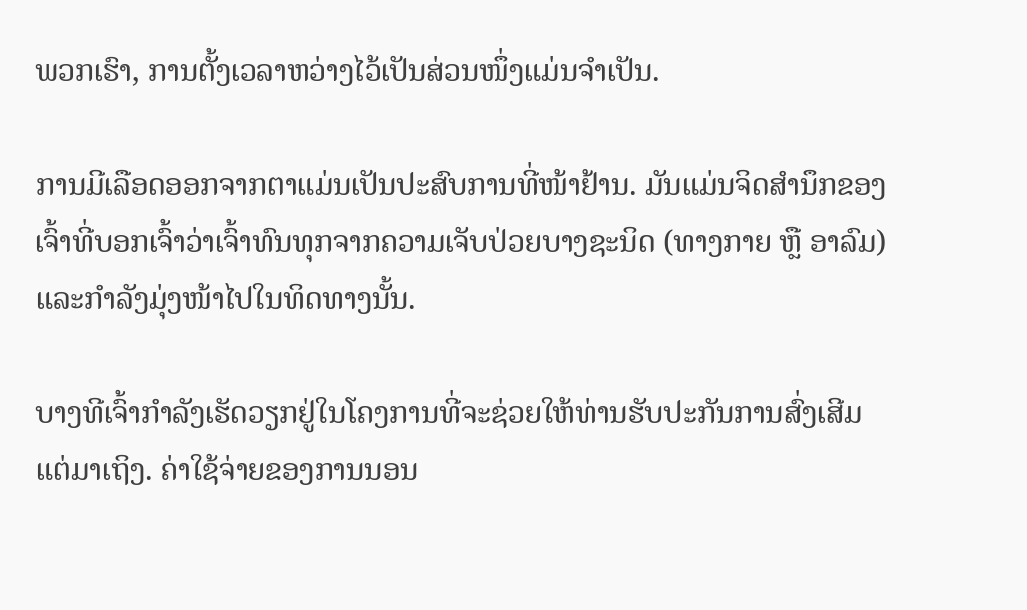ພວກເຮົາ, ການຕັ້ງເວລາຫວ່າງໄວ້ເປັນສ່ວນໜຶ່ງແມ່ນຈຳເປັນ.

ການມີເລືອດອອກຈາກຕາແມ່ນເປັນປະສົບການທີ່ໜ້າຢ້ານ. ມັນແມ່ນຈິດສຳນຶກຂອງເຈົ້າທີ່ບອກເຈົ້າວ່າເຈົ້າທົນທຸກຈາກຄວາມເຈັບປ່ວຍບາງຊະນິດ (ທາງກາຍ ຫຼື ອາລົມ) ແລະກຳລັງມຸ່ງໜ້າໄປໃນທິດທາງນັ້ນ.

ບາງທີເຈົ້າກຳລັງເຮັດວຽກຢູ່ໃນໂຄງການທີ່ຈະຊ່ວຍໃຫ້ທ່ານຮັບປະກັນການສົ່ງເສີມແຕ່ມາເຖິງ. ຄ່າໃຊ້ຈ່າຍຂອງການນອນ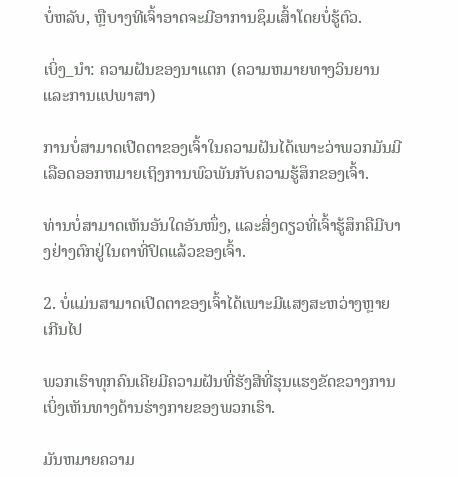ບໍ່ຫລັບ, ຫຼືບາງທີເຈົ້າອາດຈະມີອາການຊຶມເສົ້າໂດຍບໍ່ຮູ້ຕົວ.

ເບິ່ງ_ນຳ: ຄວາມຝັນຂອງນາແຕກ (ຄວາມຫມາຍທາງວິນຍານແລະການແປພາສາ)

ການບໍ່ສາມາດເປີດຕາຂອງເຈົ້າໃນຄວາມຝັນໄດ້ເພາະວ່າພວກມັນມີເລືອດອອກຫມາຍເຖິງການພົວພັນກັບຄວາມຮູ້ສຶກຂອງເຈົ້າ.

ທ່ານບໍ່ສາມາດເຫັນອັນໃດອັນໜຶ່ງ, ແລະສິ່ງດຽວທີ່ເຈົ້າຮູ້ສຶກຄືມີບາງຢ່າງຕົກຢູ່ໃນຕາທີ່ປິດແລ້ວຂອງເຈົ້າ.

2. ບໍ່ແມ່ນສາມາດເປີດຕາຂອງເຈົ້າໄດ້ເພາະມີແສງສະຫວ່າງຫຼາຍເກີນໄປ

ພວກເຮົາທຸກຄົນເຄີຍມີຄວາມຝັນທີ່ຮັງສີທີ່ຮຸນແຮງຂັດຂວາງການເບິ່ງເຫັນທາງດ້ານຮ່າງກາຍຂອງພວກເຮົາ.

ມັນຫມາຍຄວາມ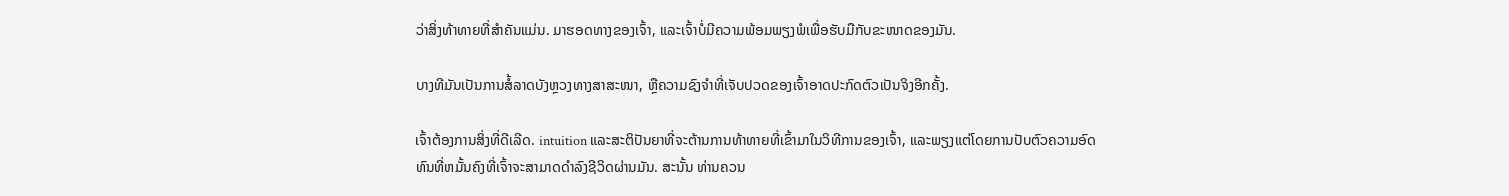ວ່າສິ່ງທ້າທາຍທີ່ສໍາຄັນແມ່ນ. ມາຮອດທາງຂອງເຈົ້າ, ແລະເຈົ້າບໍ່ມີຄວາມພ້ອມພຽງພໍເພື່ອຮັບມືກັບຂະໜາດຂອງມັນ.

ບາງທີມັນເປັນການສໍ້ລາດບັງຫຼວງທາງສາສະໜາ, ຫຼືຄວາມຊົງຈຳທີ່ເຈັບປວດຂອງເຈົ້າອາດປະກົດຕົວເປັນຈິງອີກຄັ້ງ.

ເຈົ້າຕ້ອງການສິ່ງທີ່ດີເລີດ. intuition ແລະສະຕິປັນຍາທີ່ຈະຕ້ານການທ້າທາຍທີ່ເຂົ້າມາໃນວິທີການຂອງເຈົ້າ, ແລະພຽງແຕ່ໂດຍການປັບຕົວຄວາມອົດທົນທີ່ຫມັ້ນຄົງທີ່ເຈົ້າຈະສາມາດດໍາລົງຊີວິດຜ່ານມັນ. ສະນັ້ນ ທ່ານຄວນ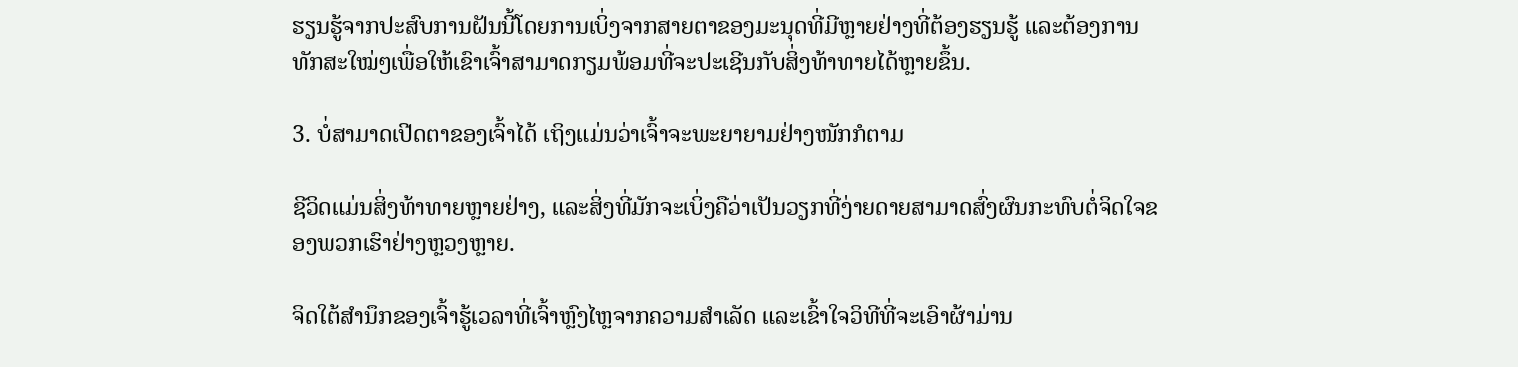ຮຽນຮູ້ຈາກປະສົບການຝັນນີ້ໂດຍການເບິ່ງຈາກສາຍຕາຂອງມະນຸດທີ່ມີຫຼາຍຢ່າງທີ່ຕ້ອງຮຽນຮູ້ ແລະຕ້ອງການທັກສະໃໝ່ໆເພື່ອໃຫ້ເຂົາເຈົ້າສາມາດກຽມພ້ອມທີ່ຈະປະເຊີນກັບສິ່ງທ້າທາຍໄດ້ຫຼາຍຂຶ້ນ.

3. ບໍ່ສາມາດເປີດຕາຂອງເຈົ້າໄດ້ ເຖິງແມ່ນວ່າເຈົ້າຈະພະຍາຍາມຢ່າງໜັກກໍຕາມ

ຊີວິດແມ່ນສິ່ງທ້າທາຍຫຼາຍຢ່າງ, ແລະສິ່ງທີ່ມັກຈະເບິ່ງຄືວ່າເປັນວຽກທີ່ງ່າຍດາຍສາມາດສົ່ງຜົນກະທົບຕໍ່ຈິດໃຈຂອງພວກເຮົາຢ່າງຫຼວງຫຼາຍ.

ຈິດໃຕ້ສຳນຶກຂອງເຈົ້າຮູ້ເວລາທີ່ເຈົ້າຫຼົງໄຫຼຈາກຄວາມສຳເລັດ ແລະເຂົ້າໃຈວິທີທີ່ຈະເອົາຜ້າມ່ານ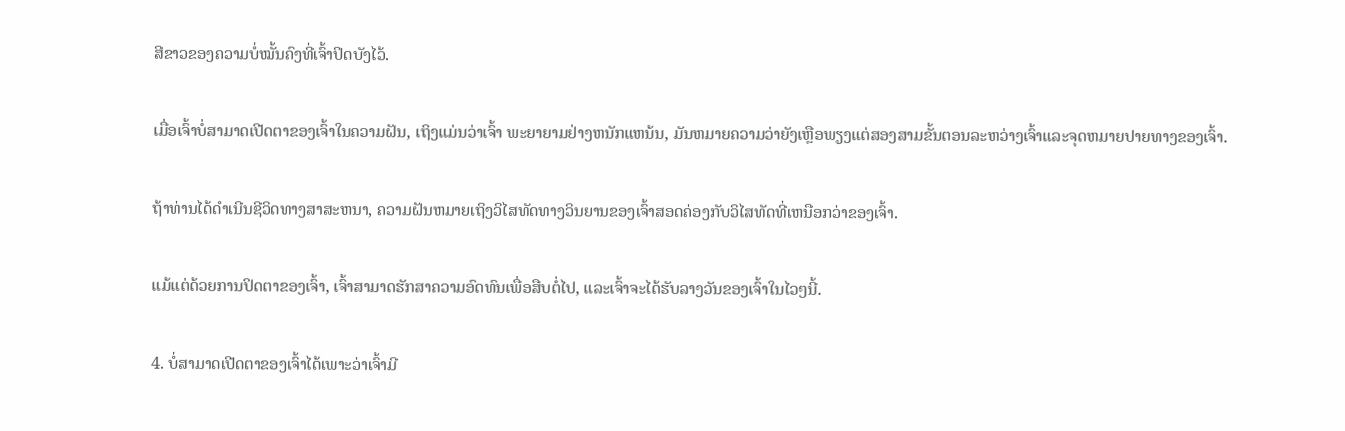ສີຂາວຂອງຄວາມບໍ່ໝັ້ນຄົງທີ່ເຈົ້າປິດບັງໄວ້.

ເມື່ອເຈົ້າບໍ່ສາມາດເປີດຕາຂອງເຈົ້າໃນຄວາມຝັນ, ເຖິງແມ່ນວ່າເຈົ້າ ພະຍາຍາມຢ່າງຫນັກແຫນ້ນ, ມັນຫມາຍຄວາມວ່າຍັງເຫຼືອພຽງແຕ່ສອງສາມຂັ້ນຕອນລະຫວ່າງເຈົ້າແລະຈຸດຫມາຍປາຍທາງຂອງເຈົ້າ.

ຖ້າທ່ານໄດ້ດໍາເນີນຊີວິດທາງສາສະຫນາ, ຄວາມຝັນຫມາຍເຖິງວິໄສທັດທາງວິນຍານຂອງເຈົ້າສອດຄ່ອງກັບວິໄສທັດທີ່ເຫນືອກວ່າຂອງເຈົ້າ.

ແມ້ແຕ່ດ້ວຍການປິດຕາຂອງເຈົ້າ, ເຈົ້າສາມາດຮັກສາຄວາມອົດທົນເພື່ອສືບຕໍ່ໄປ, ແລະເຈົ້າຈະໄດ້ຮັບລາງວັນຂອງເຈົ້າໃນໄວໆນີ້.

4. ບໍ່ສາມາດເປີດຕາຂອງເຈົ້າໄດ້ເພາະວ່າເຈົ້າມີ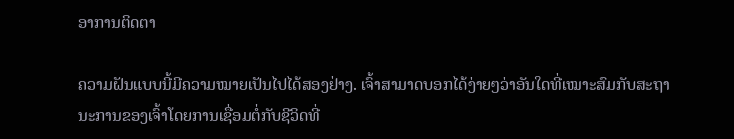ອາການຕິດຕາ

ຄວາມຝັນແບບນີ້ມີຄວາມໝາຍເປັນໄປໄດ້ສອງຢ່າງ. ເຈົ້າສາມາດບອກໄດ້ງ່າຍໆວ່າອັນໃດທີ່ເໝາະສົມກັບສະຖານະການຂອງເຈົ້າໂດຍການເຊື່ອມຕໍ່ກັບຊີວິດທີ່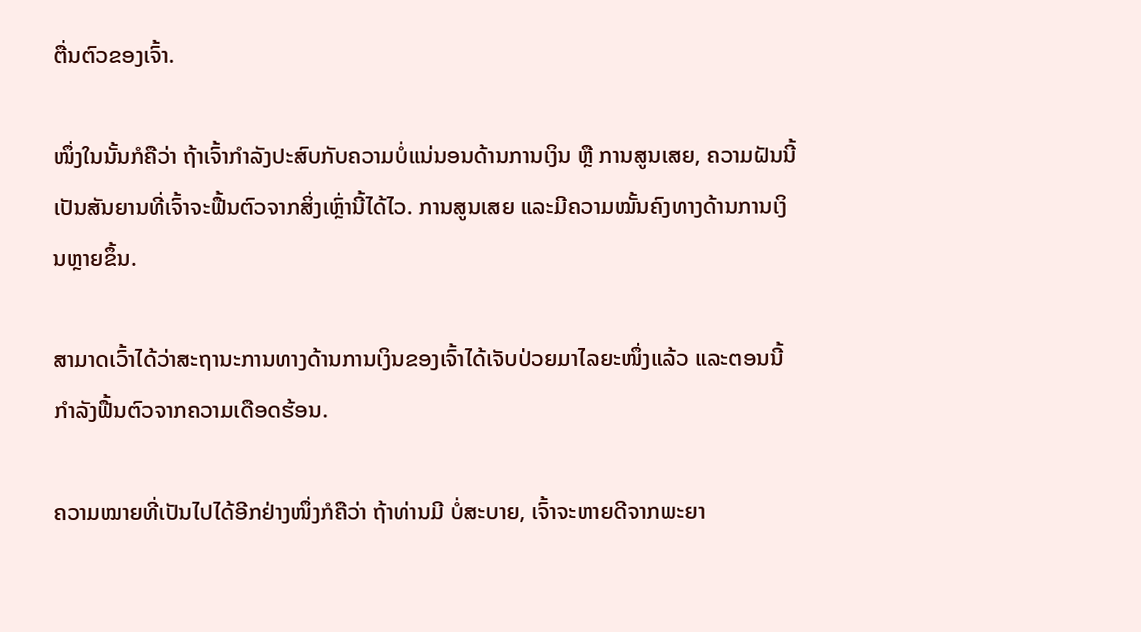ຕື່ນຕົວຂອງເຈົ້າ.

ໜຶ່ງໃນນັ້ນກໍຄືວ່າ ຖ້າເຈົ້າກຳລັງປະສົບກັບຄວາມບໍ່ແນ່ນອນດ້ານການເງິນ ຫຼື ການສູນເສຍ, ຄວາມຝັນນີ້ເປັນສັນຍານທີ່ເຈົ້າຈະຟື້ນຕົວຈາກສິ່ງເຫຼົ່ານີ້ໄດ້ໄວ. ການສູນເສຍ ແລະມີຄວາມໝັ້ນຄົງທາງດ້ານການເງິນຫຼາຍຂຶ້ນ.

ສາມາດເວົ້າໄດ້ວ່າສະຖານະການທາງດ້ານການເງິນຂອງເຈົ້າໄດ້ເຈັບປ່ວຍມາໄລຍະໜຶ່ງແລ້ວ ແລະຕອນນີ້ກຳລັງຟື້ນຕົວຈາກຄວາມເດືອດຮ້ອນ.

ຄວາມໝາຍທີ່ເປັນໄປໄດ້ອີກຢ່າງໜຶ່ງກໍຄືວ່າ ຖ້າທ່ານມີ ບໍ່ສະບາຍ, ເຈົ້າຈະຫາຍດີຈາກພະຍາ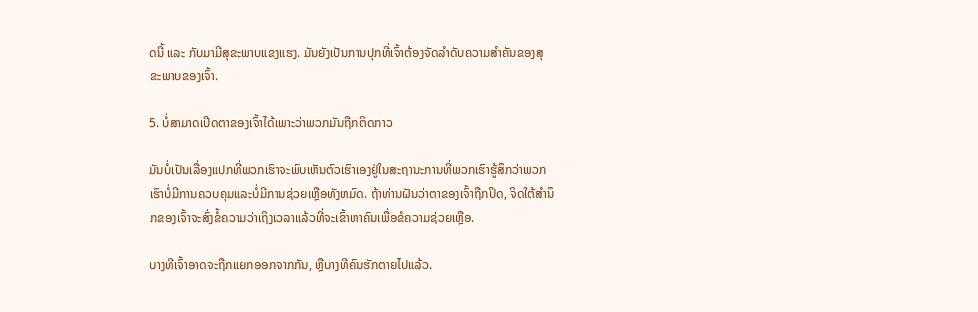ດນີ້ ແລະ ກັບມາມີສຸຂະພາບແຂງແຮງ. ມັນຍັງເປັນການປຸກທີ່ເຈົ້າຕ້ອງຈັດລໍາດັບຄວາມສໍາຄັນຂອງສຸຂະພາບຂອງເຈົ້າ.

5. ບໍ່ສາມາດເປີດຕາຂອງເຈົ້າໄດ້ເພາະວ່າພວກມັນຖືກຕິດກາວ

ມັນບໍ່ເປັນເລື່ອງແປກທີ່ພວກເຮົາຈະພົບເຫັນຕົວເຮົາເອງຢູ່ໃນສະຖານະການທີ່ພວກເຮົາຮູ້ສຶກວ່າພວກເຮົາບໍ່ມີການຄວບຄຸມແລະບໍ່ມີການຊ່ວຍເຫຼືອທັງຫມົດ. ຖ້າທ່ານຝັນວ່າຕາຂອງເຈົ້າຖືກປິດ, ຈິດໃຕ້ສຳນຶກຂອງເຈົ້າຈະສົ່ງຂໍ້ຄວາມວ່າເຖິງເວລາແລ້ວທີ່ຈະເຂົ້າຫາຄົນເພື່ອຂໍຄວາມຊ່ວຍເຫຼືອ.

ບາງທີເຈົ້າອາດຈະຖືກແຍກອອກຈາກກັນ, ຫຼືບາງທີຄົນຮັກຕາຍໄປແລ້ວ.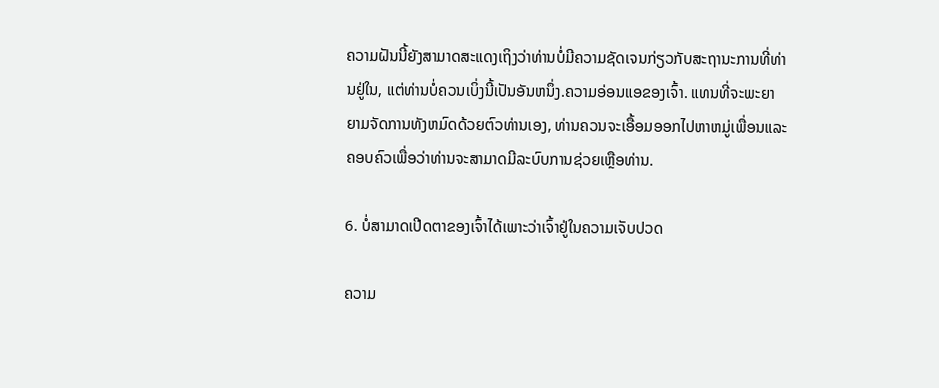ຄວາມຝັນນີ້ຍັງສາມາດສະແດງເຖິງວ່າທ່ານບໍ່ມີຄວາມຊັດເຈນກ່ຽວກັບສະຖານະການທີ່ທ່ານຢູ່ໃນ, ແຕ່ທ່ານບໍ່ຄວນເບິ່ງນີ້ເປັນອັນຫນຶ່ງ.ຄວາມອ່ອນແອຂອງເຈົ້າ. ແທນທີ່ຈະພະຍາຍາມຈັດການທັງຫມົດດ້ວຍຕົວທ່ານເອງ, ທ່ານຄວນຈະເອື້ອມອອກໄປຫາຫມູ່ເພື່ອນແລະຄອບຄົວເພື່ອວ່າທ່ານຈະສາມາດມີລະບົບການຊ່ວຍເຫຼືອທ່ານ.

6. ບໍ່ສາມາດເປີດຕາຂອງເຈົ້າໄດ້ເພາະວ່າເຈົ້າຢູ່ໃນຄວາມເຈັບປວດ

ຄວາມ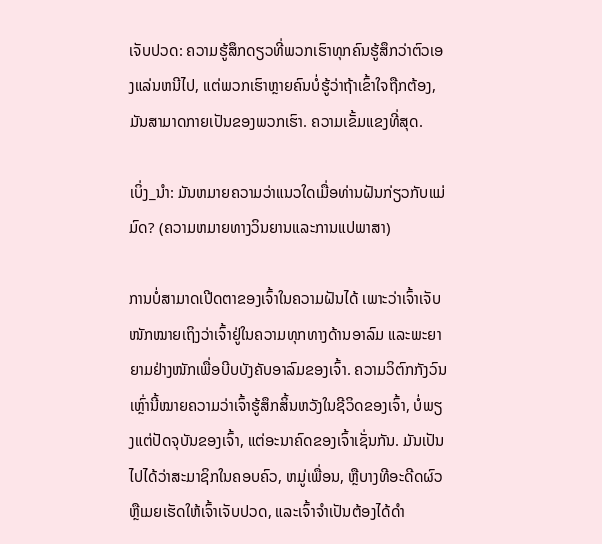ເຈັບປວດ: ຄວາມຮູ້ສຶກດຽວທີ່ພວກເຮົາທຸກຄົນຮູ້ສຶກວ່າຕົວເອງແລ່ນຫນີໄປ, ແຕ່ພວກເຮົາຫຼາຍຄົນບໍ່ຮູ້ວ່າຖ້າເຂົ້າໃຈຖືກຕ້ອງ, ມັນສາມາດກາຍເປັນຂອງພວກເຮົາ. ຄວາມເຂັ້ມແຂງທີ່ສຸດ.

ເບິ່ງ_ນຳ: ມັນຫມາຍຄວາມວ່າແນວໃດເມື່ອທ່ານຝັນກ່ຽວກັບແມ່ມົດ? (ຄວາມຫມາຍທາງວິນຍານແລະການແປພາສາ)

ການບໍ່ສາມາດເປີດຕາຂອງເຈົ້າໃນຄວາມຝັນໄດ້ ເພາະວ່າເຈົ້າເຈັບໜັກໝາຍເຖິງວ່າເຈົ້າຢູ່ໃນຄວາມທຸກທາງດ້ານອາລົມ ແລະພະຍາຍາມຢ່າງໜັກເພື່ອບີບບັງຄັບອາລົມຂອງເຈົ້າ. ຄວາມວິຕົກກັງວົນເຫຼົ່ານີ້ໝາຍຄວາມວ່າເຈົ້າຮູ້ສຶກສິ້ນຫວັງໃນຊີວິດຂອງເຈົ້າ, ບໍ່ພຽງແຕ່ປັດຈຸບັນຂອງເຈົ້າ, ແຕ່ອະນາຄົດຂອງເຈົ້າເຊັ່ນກັນ. ມັນເປັນໄປໄດ້ວ່າສະມາຊິກໃນຄອບຄົວ, ຫມູ່ເພື່ອນ, ຫຼືບາງທີອະດີດຜົວຫຼືເມຍເຮັດໃຫ້ເຈົ້າເຈັບປວດ, ແລະເຈົ້າຈໍາເປັນຕ້ອງໄດ້ດໍາ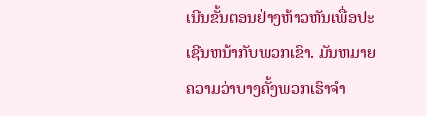ເນີນຂັ້ນຕອນຢ່າງຫ້າວຫັນເພື່ອປະເຊີນຫນ້າກັບພວກເຂົາ. ມັນຫມາຍຄວາມວ່າບາງຄັ້ງພວກເຮົາຈໍາ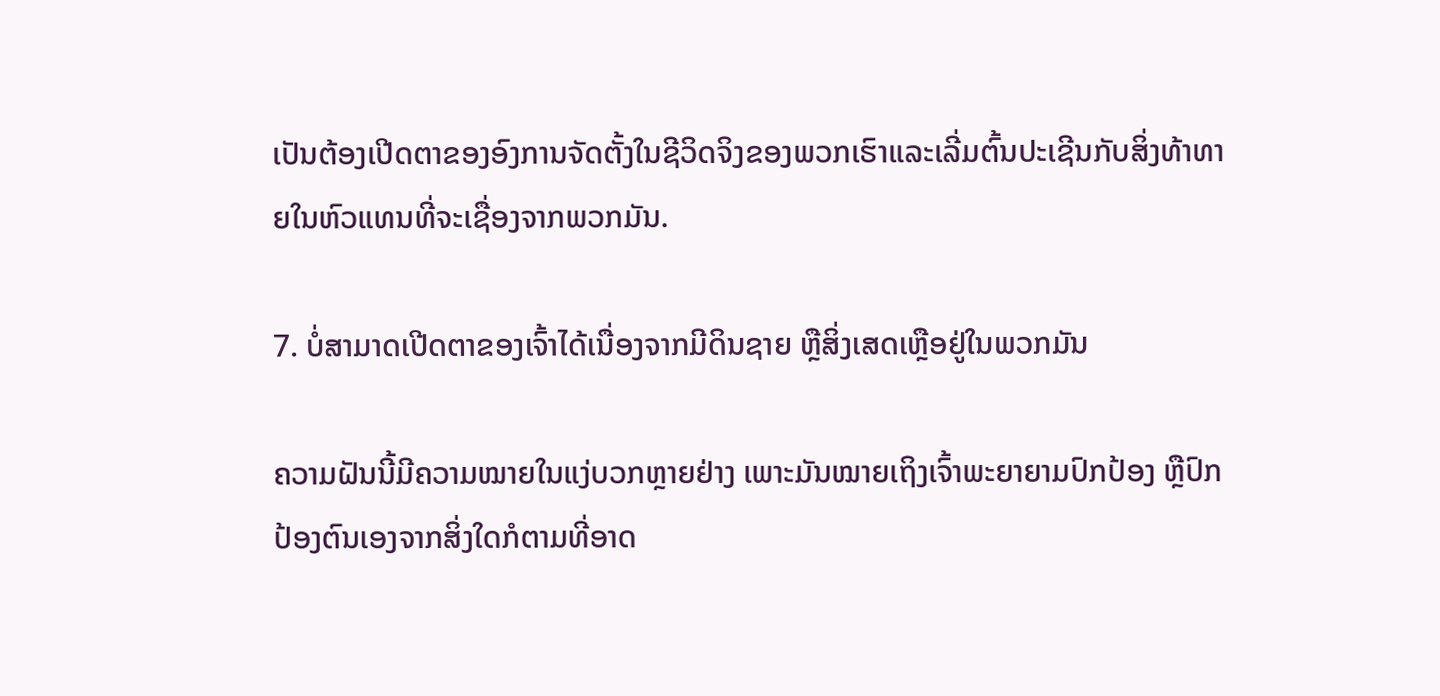ເປັນຕ້ອງເປີດຕາຂອງອົງການຈັດຕັ້ງໃນຊີວິດຈິງຂອງພວກເຮົາແລະເລີ່ມຕົ້ນປະເຊີນກັບສິ່ງທ້າທາຍໃນຫົວແທນທີ່ຈະເຊື່ອງຈາກພວກມັນ.

7. ບໍ່ສາມາດເປີດຕາຂອງເຈົ້າໄດ້ເນື່ອງຈາກມີດິນຊາຍ ຫຼືສິ່ງເສດເຫຼືອຢູ່ໃນພວກມັນ

ຄວາມຝັນນີ້ມີຄວາມໝາຍໃນແງ່ບວກຫຼາຍຢ່າງ ເພາະມັນໝາຍເຖິງເຈົ້າພະຍາຍາມປົກປ້ອງ ຫຼືປົກປ້ອງຕົນເອງຈາກສິ່ງໃດກໍຕາມທີ່ອາດ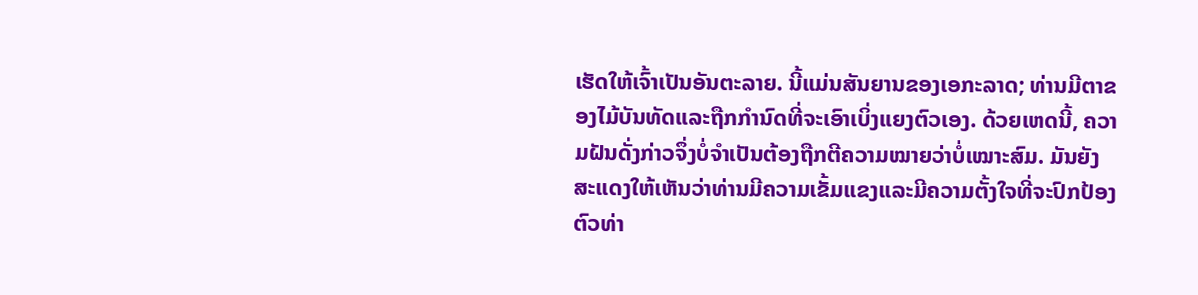ເຮັດໃຫ້ເຈົ້າເປັນອັນຕະລາຍ. ນີ້ແມ່ນສັນຍານຂອງເອກະລາດ; ທ່ານມີຕາຂອງໄມ້ບັນທັດແລະຖືກກໍານົດທີ່ຈະເອົາເບິ່ງແຍງຕົວເອງ. ດ້ວຍເຫດນີ້, ຄວາມຝັນດັ່ງກ່າວຈຶ່ງບໍ່ຈຳເປັນຕ້ອງຖືກຕີຄວາມໝາຍວ່າບໍ່ເໝາະສົມ. ມັນຍັງສະແດງໃຫ້ເຫັນວ່າທ່ານມີຄວາມເຂັ້ມແຂງແລະມີຄວາມຕັ້ງໃຈທີ່ຈະປົກປ້ອງຕົວທ່າ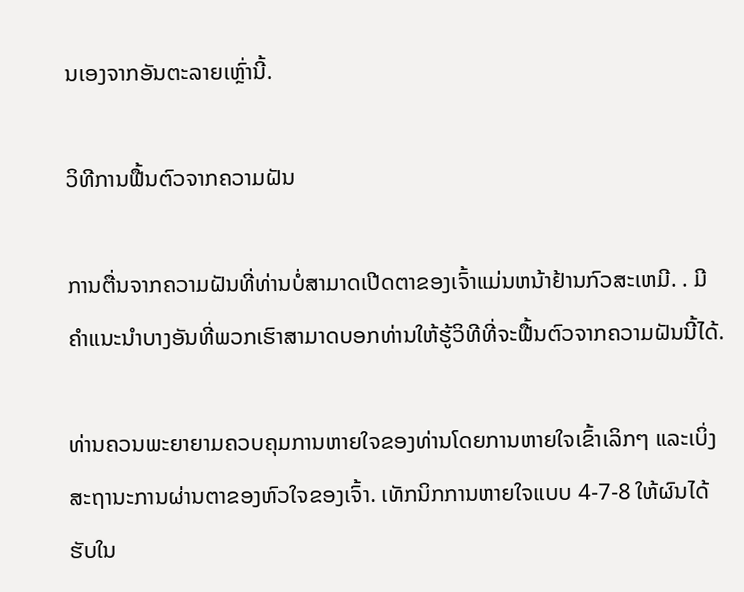ນເອງຈາກອັນຕະລາຍເຫຼົ່ານີ້.

ວິທີການຟື້ນຕົວຈາກຄວາມຝັນ

ການຕື່ນຈາກຄວາມຝັນທີ່ທ່ານບໍ່ສາມາດເປີດຕາຂອງເຈົ້າແມ່ນຫນ້າຢ້ານກົວສະເຫມີ. . ມີຄຳແນະນຳບາງອັນທີ່ພວກເຮົາສາມາດບອກທ່ານໃຫ້ຮູ້ວິທີທີ່ຈະຟື້ນຕົວຈາກຄວາມຝັນນີ້ໄດ້.

ທ່ານຄວນພະຍາຍາມຄວບຄຸມການຫາຍໃຈຂອງທ່ານໂດຍການຫາຍໃຈເຂົ້າເລິກໆ ແລະເບິ່ງສະຖານະການຜ່ານຕາຂອງຫົວໃຈຂອງເຈົ້າ. ເທັກນິກການຫາຍໃຈແບບ 4-7-8 ໃຫ້ຜົນໄດ້ຮັບໃນ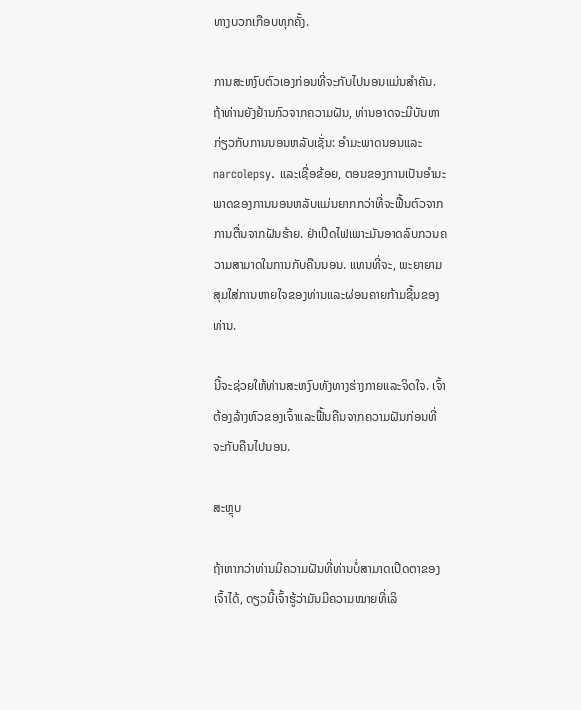ທາງບວກເກືອບທຸກຄັ້ງ.

ການສະຫງົບຕົວເອງກ່ອນທີ່ຈະກັບໄປນອນແມ່ນສໍາຄັນ. ຖ້າທ່ານຍັງຢ້ານກົວຈາກຄວາມຝັນ, ທ່ານອາດຈະມີບັນຫາກ່ຽວກັບການນອນຫລັບເຊັ່ນ: ອໍາມະພາດນອນແລະ narcolepsy. ແລະເຊື່ອຂ້ອຍ, ຕອນຂອງການເປັນອຳມະພາດຂອງການນອນຫລັບແມ່ນຍາກກວ່າທີ່ຈະຟື້ນຕົວຈາກການຕື່ນຈາກຝັນຮ້າຍ. ຢ່າເປີດໄຟເພາະມັນອາດລົບກວນຄວາມສາມາດໃນການກັບຄືນນອນ. ແທນທີ່ຈະ, ພະຍາຍາມສຸມໃສ່ການຫາຍໃຈຂອງທ່ານແລະຜ່ອນຄາຍກ້າມຊີ້ນຂອງທ່ານ.

ນີ້ຈະຊ່ວຍໃຫ້ທ່ານສະຫງົບທັງທາງຮ່າງກາຍແລະຈິດໃຈ. ເຈົ້າຕ້ອງລ້າງຫົວຂອງເຈົ້າແລະຟື້ນຄືນຈາກຄວາມຝັນກ່ອນທີ່ຈະກັບຄືນໄປນອນ.

ສະຫຼຸບ

ຖ້າຫາກວ່າທ່ານມີຄວາມຝັນທີ່ທ່ານບໍ່ສາມາດເປີດຕາຂອງເຈົ້າໄດ້, ດຽວນີ້ເຈົ້າຮູ້ວ່າມັນມີຄວາມໝາຍທີ່ເລິ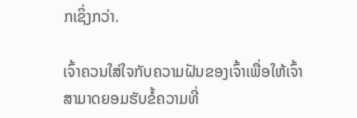ກເຊິ່ງກວ່າ.

ເຈົ້າຄວນໃສ່ໃຈກັບຄວາມຝັນຂອງເຈົ້າເພື່ອໃຫ້ເຈົ້າສາມາດຍອມຮັບຂໍ້ຄວາມທີ່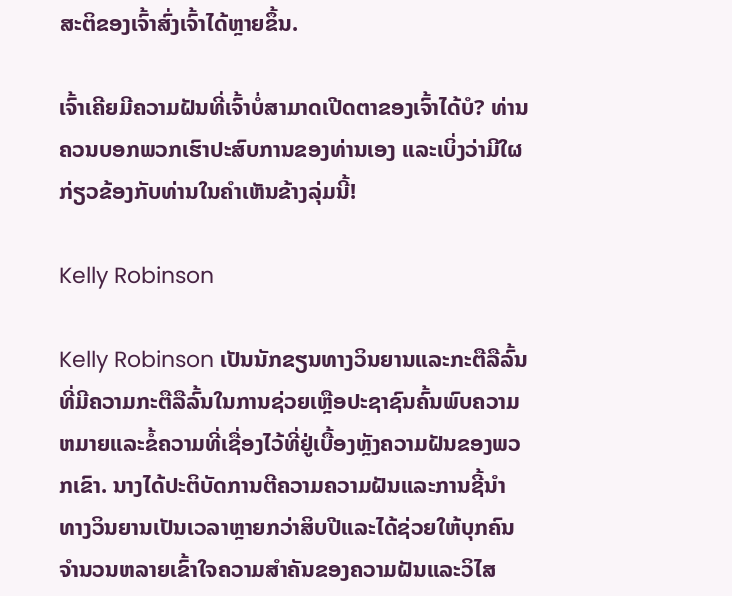ສະຕິຂອງເຈົ້າສົ່ງເຈົ້າໄດ້ຫຼາຍຂຶ້ນ.

ເຈົ້າເຄີຍມີຄວາມຝັນທີ່ເຈົ້າບໍ່ສາມາດເປີດຕາຂອງເຈົ້າໄດ້ບໍ? ທ່ານຄວນບອກພວກເຮົາປະສົບການຂອງທ່ານເອງ ແລະເບິ່ງວ່າມີໃຜກ່ຽວຂ້ອງກັບທ່ານໃນຄໍາເຫັນຂ້າງລຸ່ມນີ້!

Kelly Robinson

Kelly Robinson ເປັນນັກຂຽນທາງວິນຍານແລະກະຕືລືລົ້ນທີ່ມີຄວາມກະຕືລືລົ້ນໃນການຊ່ວຍເຫຼືອປະຊາຊົນຄົ້ນພົບຄວາມຫມາຍແລະຂໍ້ຄວາມທີ່ເຊື່ອງໄວ້ທີ່ຢູ່ເບື້ອງຫຼັງຄວາມຝັນຂອງພວກເຂົາ. ນາງໄດ້ປະຕິບັດການຕີຄວາມຄວາມຝັນແລະການຊີ້ນໍາທາງວິນຍານເປັນເວລາຫຼາຍກວ່າສິບປີແລະໄດ້ຊ່ວຍໃຫ້ບຸກຄົນຈໍານວນຫລາຍເຂົ້າໃຈຄວາມສໍາຄັນຂອງຄວາມຝັນແລະວິໄສ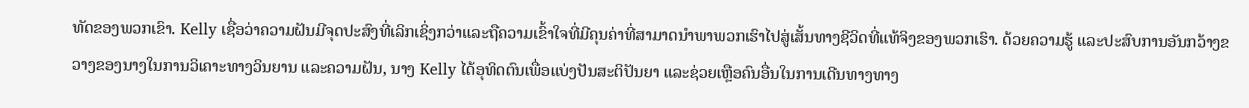ທັດຂອງພວກເຂົາ. Kelly ເຊື່ອວ່າຄວາມຝັນມີຈຸດປະສົງທີ່ເລິກເຊິ່ງກວ່າແລະຖືຄວາມເຂົ້າໃຈທີ່ມີຄຸນຄ່າທີ່ສາມາດນໍາພາພວກເຮົາໄປສູ່ເສັ້ນທາງຊີວິດທີ່ແທ້ຈິງຂອງພວກເຮົາ. ດ້ວຍຄວາມຮູ້ ແລະປະສົບການອັນກວ້າງຂວາງຂອງນາງໃນການວິເຄາະທາງວິນຍານ ແລະຄວາມຝັນ, ນາງ Kelly ໄດ້ອຸທິດຕົນເພື່ອແບ່ງປັນສະຕິປັນຍາ ແລະຊ່ວຍເຫຼືອຄົນອື່ນໃນການເດີນທາງທາງ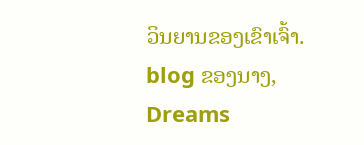ວິນຍານຂອງເຂົາເຈົ້າ. blog ຂອງນາງ, Dreams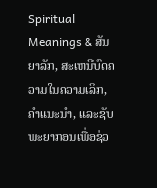Spiritual Meanings & ສັນຍາລັກ, ສະເຫນີບົດຄວາມໃນຄວາມເລິກ, ຄໍາແນະນໍາ, ແລະຊັບພະຍາກອນເພື່ອຊ່ວ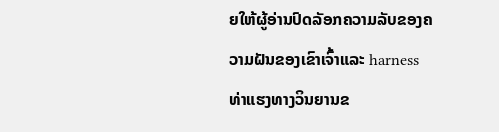ຍໃຫ້ຜູ້ອ່ານປົດລັອກຄວາມລັບຂອງຄວາມຝັນຂອງເຂົາເຈົ້າແລະ harness ທ່າແຮງທາງວິນຍານຂ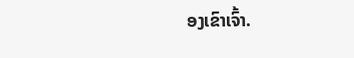ອງເຂົາເຈົ້າ.